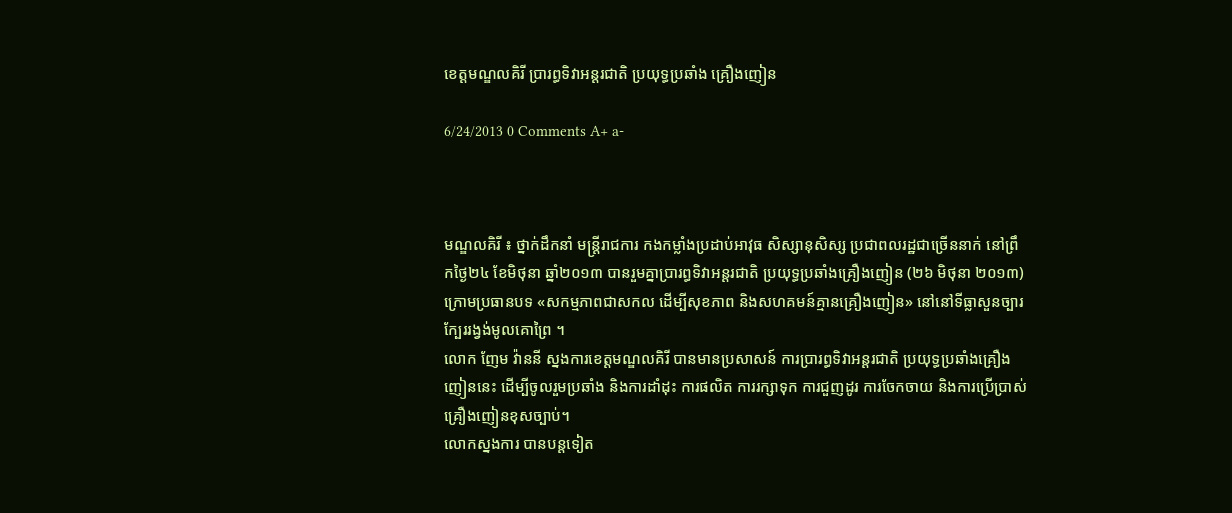ខេត្តមណ្ឌលគិរី ប្រារព្ធទិវាអន្តរជាតិ ប្រយុទ្ធប្រឆាំង គ្រឿងញៀន

6/24/2013 0 Comments A+ a-



មណ្ឌលគិរី ៖ ថ្នាក់ដឹកនាំ មន្រ្តីរាជការ កងកម្លាំងប្រដាប់អាវុធ សិស្សានុសិស្ស ប្រជាពលរដ្ឋជាច្រើននាក់ នៅព្រឹកថ្ងៃ២៤ ខែមិថុនា ឆ្នាំ២០១៣ បានរួមគ្នាប្រារព្ធទិវាអន្តរជាតិ ប្រយុទ្ធប្រឆាំងគ្រឿងញៀន (២៦ មិថុនា ២០១៣) ក្រោមប្រធានបទ «សកម្មភាពជាសកល ដើម្បីសុខភាព និងសហគមន៍គ្មានគ្រឿងញៀន» នៅនៅទីធ្លាសួនច្បារ ក្បែររង្វង់មូលគោព្រៃ ។
លោក ញែម វ៉ាននី ស្នងការខេត្តមណ្ឌលគិរី បានមានប្រសាសន៍ ការប្រារព្ធទិវាអន្តរជាតិ ប្រយុទ្ធប្រឆាំងគ្រឿង ញៀននេះ ដើម្បីចូលរួមប្រឆាំង និងការដាំដុះ ការផលិត ការរក្សាទុក ការជួញដូរ ការចែកចាយ និងការប្រើប្រាស់ គ្រឿងញៀនខុសច្បាប់។
លោកស្នងការ បានបន្តទៀត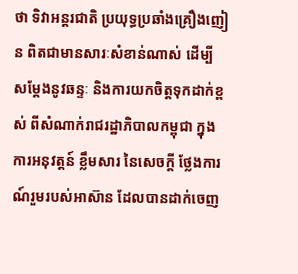ថា ទិវាអន្តរជាតិ ប្រយុទ្ធប្រឆាំងគ្រឿងញៀន ពិតជាមានសារៈសំខាន់ណាស់ ដើម្បី សម្តែងនូវឆន្ទៈ និងការយកចិត្តទុកដាក់ខ្ពស់ ពីសំណាក់រាជរដ្ឋាភិបាលកម្ពុជា ក្នុងការអនុវត្តន៍ ខ្លឹមសារ នៃសេចក្ដី ថ្លែងការណ៍រួមរបស់អាស៊ាន ដែលបានដាក់ចេញ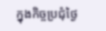ក្នុងកិច្ចប្រជុំថ្ងៃ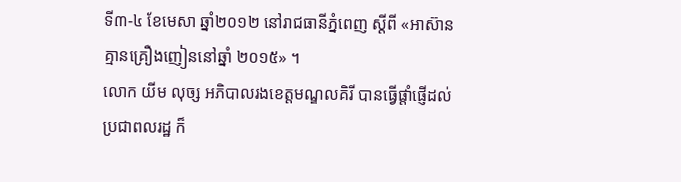ទី៣-៤ ខែមេសា ឆ្នាំ២០១២ នៅរាជធានីភ្នំពេញ ស្តីពី «អាស៊ានគ្មានគ្រឿងញៀននៅឆ្នាំ ២០១៥» ។
លោក យីម លុច្ស អភិបាលរងខេត្តមណ្ឌលគិរី បានធ្វើផ្តាំផ្ញើដល់ប្រជាពលរដ្ឋ ក៏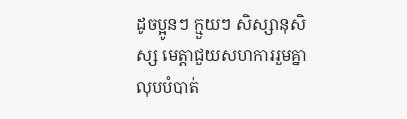ដូចប្អូនៗ ក្មួយៗ សិស្សានុសិស្ស មេត្តាជួយសហការរួមគ្នា លុបបំបាត់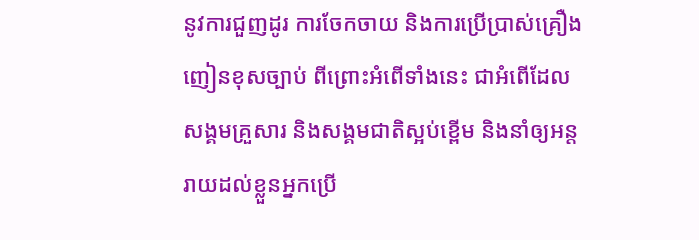នូវការជួញដូរ ការចែកចាយ និងការប្រើប្រាស់គ្រឿងញៀនខុសច្បាប់ ពីព្រោះអំពើទាំងនេះ ជាអំពើដែលសង្គមគ្រួសារ និងសង្គមជាតិស្អប់ខ្ពើម និងនាំឲ្យអន្តរាយដល់ខ្លួនអ្នកប្រើ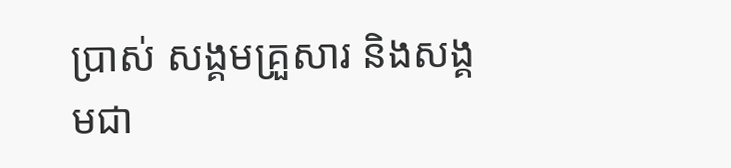ប្រាស់ សង្គមគ្រួសារ និងសង្គមជា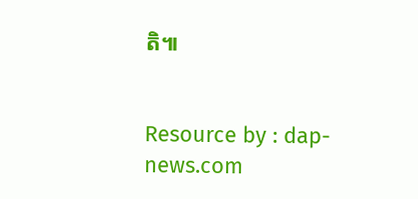តិ៕


Resource by : dap-news.com